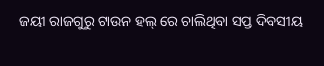ଜୟୀ ରାଜଗୁରୁ ଟାଉନ ହଲ୍ ରେ ଚାଲିଥିବା ସପ୍ତ ଦିବସୀୟ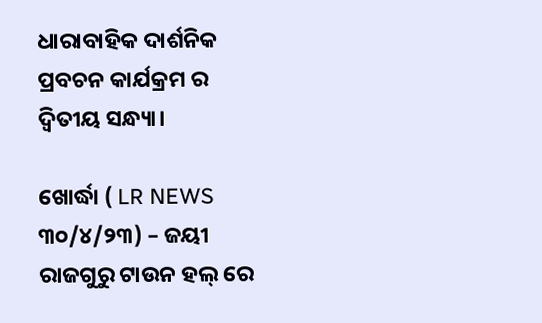ଧାରାବାହିକ ଦାର୍ଶନିକ ପ୍ରବଚନ କାର୍ଯକ୍ରମ ର ଦ୍ବିତୀୟ ସନ୍ଧ୍ୟା।

ଖୋର୍ଦ୍ଧା ( LR NEWS ୩୦/୪/୨୩) – ଜୟୀ ରାଜଗୁରୁ ଟାଉନ ହଲ୍ ରେ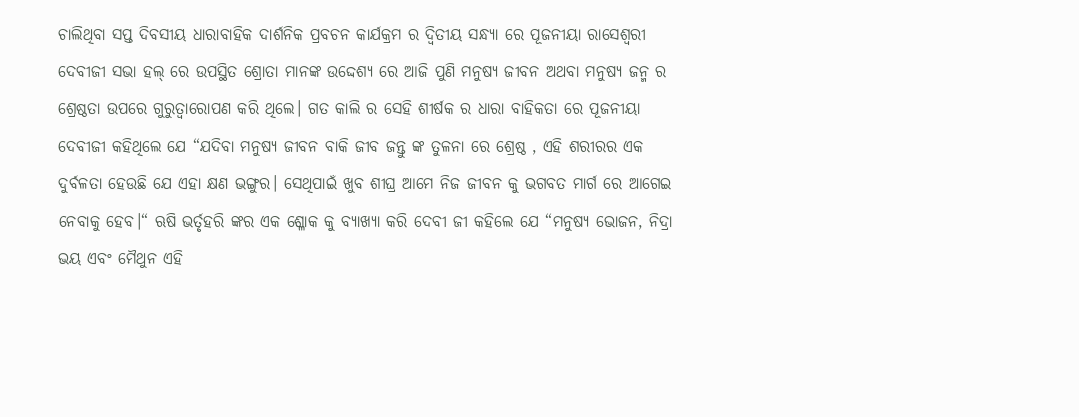ଚାଲିଥିବା ସପ୍ତ ଦିବସୀୟ ଧାରାବାହିକ ଦାର୍ଶନିକ ପ୍ରବଚନ କାର୍ଯକ୍ରମ ର ଦ୍ବିତୀୟ ସନ୍ଧ୍ୟା ରେ ପୂଜନୀୟା ରାସେଶ୍ଵରୀ ଦେବୀଜୀ ସଭା ହଲ୍ ରେ ଉପସ୍ଥିତ ଶ୍ରୋତା ମାନଙ୍କ ଉଦ୍ଦେଶ୍ୟ ରେ ଆଜି ପୁଣି ମନୁଷ୍ୟ ଜୀବନ ଅଥବା ମନୁଷ୍ୟ ଜନ୍ମ ର ଶ୍ରେଷ୍ଠତା ଉପରେ ଗୁରୁତ୍ବାରୋପଣ କରି ଥିଲେ। ଗତ କାଲି ର ସେହି ଶୀର୍ଷକ ର ଧାରା ବାହିକତା ରେ ପୂଜନୀୟା ଦେବୀଜୀ କହିଥିଲେ ଯେ “ଯଦିବା ମନୁଷ୍ୟ ଜୀବନ ବାକି ଜୀବ ଜନ୍ତୁ ଙ୍କ ତୁଳନା ରେ ଶ୍ରେଷ୍ଠ , ଏହି ଶରୀରର ଏକ ଦୁର୍ବଳତା ହେଉଛି ଯେ ଏହା କ୍ଷଣ ଭଙ୍ଗୁର। ସେଥିପାଇଁ ଖୁବ ଶୀଘ୍ର ଆମେ ନିଜ ଜୀବନ କୁ ଭଗବତ ମାର୍ଗ ରେ ଆଗେଇ ନେବାକୁ ହେବ।“ ଋଷି ଭର୍ତୃହରି ଙ୍କର ଏକ ଶ୍ଳୋକ କୁ ବ୍ୟାଖ୍ୟା କରି ଦେବୀ ଜୀ କହିଲେ ଯେ “ମନୁଷ୍ୟ ଭୋଜନ, ନିଦ୍ରା ଭୟ ଏବଂ ମୈଥୁନ ଏହି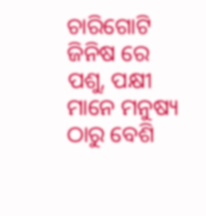ଚାରିଗୋଟି ଜିନିଷ ରେ ପଶୁ, ପକ୍ଷୀ ମାନେ ମନୁଷ୍ୟ ଠାରୁ ବେଶି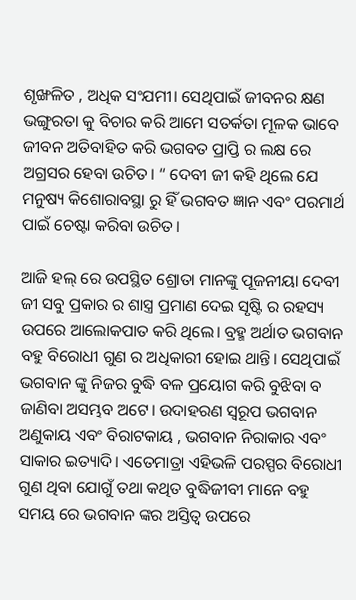ଶୃଙ୍ଖଳିତ , ଅଧିକ ସଂଯମୀ। ସେଥିପାଇଁ ଜୀବନର କ୍ଷଣ ଭଙ୍ଗୁରତା କୁ ବିଚାର କରି ଆମେ ସତର୍କତା ମୂଳକ ଭାବେ ଜୀବନ ଅତିବାହିତ କରି ଭଗବତ ପ୍ରାପ୍ତି ର ଲକ୍ଷ ରେ ଅଗ୍ରସର ହେବା ଉଚିତ। “ ଦେବୀ ଜୀ କହି ଥିଲେ ଯେ ମନୁଷ୍ୟ କିଶୋରାବସ୍ଥା ରୁ ହିଁ ଭଗବତ ଜ୍ଞାନ ଏବଂ ପରମାର୍ଥ ପାଇଁ ଚେଷ୍ଟା କରିବା ଉଚିତ।

ଆଜି ହଲ୍ ରେ ଉପସ୍ଥିତ ଶ୍ରୋତା ମାନଙ୍କୁ ପୂଜନୀୟା ଦେବୀ ଜୀ ସବୁ ପ୍ରକାର ର ଶାସ୍ତ୍ର ପ୍ରମାଣ ଦେଇ ସୃଷ୍ଟି ର ରହସ୍ୟ ଉପରେ ଆଲୋକପାତ କରି ଥିଲେ। ବ୍ରହ୍ମ ଅର୍ଥାତ ଭଗବାନ ବହୁ ବିରୋଧୀ ଗୁଣ ର ଅଧିକାରୀ ହୋଇ ଥାନ୍ତି। ସେଥିପାଇଁ ଭଗବାନ ଙ୍କୁ ନିଜର ବୁଦ୍ଧି ବଳ ପ୍ରୟୋଗ କରି ବୁଝିବା ବ ଜାଣିବା ଅସମ୍ଭବ ଅଟେ। ଉଦାହରଣ ସ୍ବରୂପ ଭଗବାନ ଅଣୁକାୟ ଏବଂ ବିରାଟକାୟ , ଭଗବାନ ନିରାକାର ଏବଂ ସାକାର ଇତ୍ୟାଦି। ଏତେମାତ୍ରା ଏହିଭଳି ପରସ୍ପର ବିରୋଧୀ ଗୁଣ ଥିବା ଯୋଗୁଁ ତଥା କଥିତ ବୁଦ୍ଧିଜୀବୀ ମାନେ ବହୁ ସମୟ ରେ ଭଗବାନ ଙ୍କର ଅସ୍ତିତ୍ଵ ଉପରେ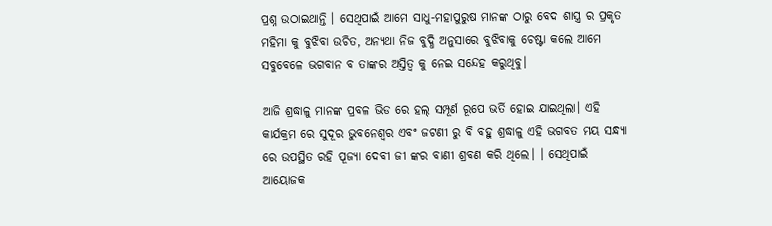ପ୍ରଶ୍ନ ଉଠାଇଥାନ୍ତି । ସେଥିପାଇଁ ଆମେ ସାଧୁ-ମହାପୁରୁଷ ମାନଙ୍କ ଠାରୁ ବେଦ ଶାସ୍ତ୍ର ର ପ୍ରକୃତ ମହିମା କୁ ବୁଝିବା ଉଚିତ, ଅନ୍ୟଥା ନିଜ ବୁଦ୍ଧି ଅନୁସାରେ ବୁଝିବାକୁ ଚେଷ୍ଟା କଲେ ଆମେ ସବୁବେଳେ ଭଗବାନ ବ ତାଙ୍କର ଅସ୍ତିତ୍ଵ କୁ ନେଇ ସନ୍ଦେହ କରୁଥିବୁ।

ଆଜି ଶ୍ରଦ୍ଧାଳୁ ମାନଙ୍କ ପ୍ରବଳ ଭିଡ ରେ ହଲ୍ ସମ୍ପୂର୍ଣ ରୂପେ ଭର୍ତି ହୋଇ ଯାଇଥିଲା। ଏହି କାର୍ଯକ୍ରମ ରେ ସୁଦୂର ଭୁବନେଶ୍ବର ଏବଂ ଜଟଣୀ ରୁ ବି ବହୁ ଶ୍ରଦ୍ଧାଳୁ ଏହି ଭଗବତ ମୟ ସନ୍ଧ୍ୟା ରେ ଉପସ୍ଥିତ ରହି ପୂଜ୍ୟା ଦେବୀ ଜୀ ଙ୍କର ବାଣୀ ଶ୍ରବଣ କରି ଥିଲେ। । ସେଥିପାଇଁ ଆୟୋଜକ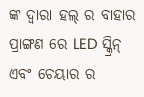ଙ୍କ ଦ୍ବାରା ହଲ୍ ର ବାହାର ପ୍ରାଙ୍ଗଣ ରେ LED ସ୍କ୍ରିନ୍ ଏବଂ ଚେୟାର ର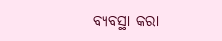ବ୍ୟବସ୍ଥା କରା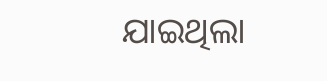ଯାଇଥିଲା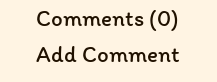Comments (0)
Add Comment